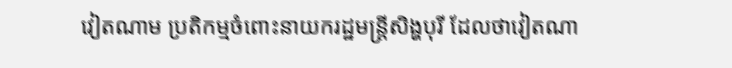វៀតណាម ប្រតិកម្មចំពោះនាយករដ្ឋមន្ត្រីសិង្ហបុរី ដែលថាវៀតណា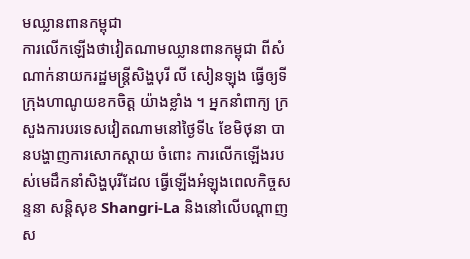មឈ្លានពានកម្ពុជា
ការលើកឡើងថាវៀតណាមឈ្លានពានកម្ពុជា ពីសំណាក់នាយករដ្ឋមន្ត្រីសិង្ហបុរី លី សៀនឡុង ធ្វើឲ្យទីក្រុងហាណូយខកចិត្ត យ៉ាងខ្លាំង ។ អ្នកនាំពាក្យ ក្រសួងការបរទេសវៀតណាមនៅថ្ងៃទី៤ ខែមិថុនា បានបង្ហាញការសោកស្ដាយ ចំពោះ ការលើកឡើងរបស់មេដឹកនាំសិង្ហបុរីដែល ធ្វើឡើងអំឡុងពេលកិច្ចសន្ទនា សន្តិសុខ Shangri-La និងនៅលើបណ្ដាញស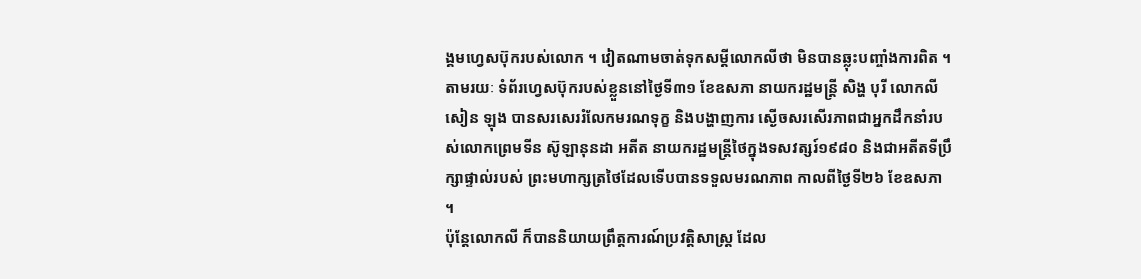ង្គមហ្វេសប៊ុករបស់លោក ។ វៀតណាមចាត់ទុកសម្ដីលោកលីថា មិនបានឆ្លុះបញ្ចាំងការពិត ។
តាមរយៈ ទំព័រហ្វេសប៊ុករបស់ខ្លួននៅថ្ងៃទី៣១ ខែឧសភា នាយករដ្ឋមន្ត្រី សិង្ហ បុរី លោកលី សៀន ឡុង បានសរសេររំលែកមរណទុក្ខ និងបង្ហាញការ ស្ងើចសរសើរភាពជាអ្នកដឹកនាំរបស់លោកព្រេមទីន ស៊ូឡានុនដា អតីត នាយករដ្ឋមន្ត្រីថៃក្នុងទសវត្សរ៍១៩៨០ និងជាអតីតទីប្រឹក្សាផ្ទាល់របស់ ព្រះមហាក្សត្រថៃដែលទើបបានទទួលមរណភាព កាលពីថ្ងៃទី២៦ ខែឧសភា ។
ប៉ុន្តែលោកលី ក៏បាននិយាយព្រឹត្តការណ៍ប្រវត្តិសាស្ត្រ ដែល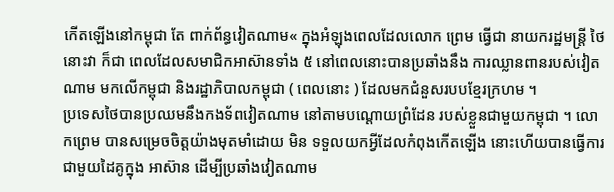កើតឡើងនៅកម្ពុជា តែ ពាក់ព័ន្ធវៀតណាម« ក្នុងអំឡុងពេលដែលលោក ព្រេម ធ្វើជា នាយករដ្ឋមន្ត្រី ថៃ នោះវា ក៏ជា ពេលដែលសមាជិកអាស៊ានទាំង ៥ នៅពេលនោះបានប្រឆាំងនឹង ការឈ្លានពានរបស់វៀតណាម មកលើកម្ពុជា និងរដ្ឋាភិបាលកម្ពុជា ( ពេលនោះ ) ដែលមកជំនួសរបបខ្មែរក្រហម ។
ប្រទេសថៃបានប្រឈមនឹងកងទ័ពវៀតណាម នៅតាមបណ្តោយព្រំដែន របស់ខ្លួនជាមួយកម្ពុជា ។ លោកព្រេម បានសម្រេចចិត្តយ៉ាងមុតមាំដោយ មិន ទទួលយកអ្វីដែលកំពុងកើតឡើង នោះហើយបានធ្វើការជាមួយដៃគូក្នុង អាស៊ាន ដើម្បីប្រឆាំងវៀតណាម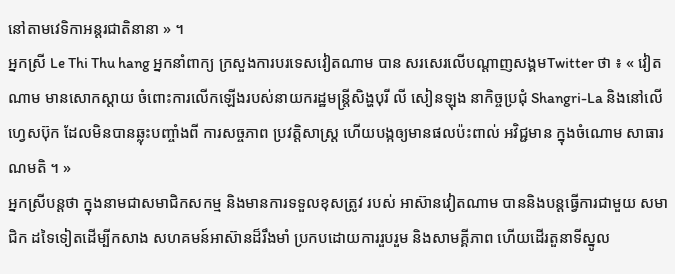នៅតាមវេទិកាអន្តរជាតិនានា » ។
អ្នកស្រី Le Thi Thu hang អ្នកនាំពាក្យ ក្រសួងការបរទេសវៀតណាម បាន សរសេរលើបណ្ដាញសង្គមTwitter ថា ៖ « វៀតណាម មានសោកស្ដាយ ចំពោះការលើកឡើងរបស់នាយករដ្ឋមន្ត្រីសិង្ហបុរី លី សៀនឡុង នាកិច្ចប្រជុំ Shangri-La និងនៅលើហ្វេសប៊ុក ដែលមិនបានឆ្លុះបញ្ចាំងពី ការសច្ចភាព ប្រវត្តិសាស្ត្រ ហើយបង្កឲ្យមានផលប៉ះពាល់ អវិជ្ជមាន ក្នុងចំណោម សាធារណមតិ ។ »
អ្នកស្រីបន្តថា ក្នុងនាមជាសមាជិកសកម្ម និងមានការទទួលខុសត្រូវ របស់ អាស៊ានវៀតណាម បាននិងបន្តធ្វើការជាមួយ សមាជិក ដទៃទៀតដើម្បីកសាង សហគមន៍អាស៊ានដ៏រឹងមាំ ប្រកបដោយការរួបរួម និងសាមគ្គីភាព ហើយដើរតួនាទីស្នូល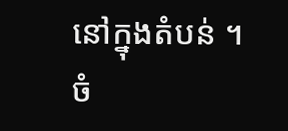នៅក្នុងតំបន់ ។
ចំ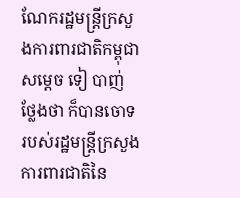ណែករដ្ឋមន្រ្តីក្រសួងការពារជាតិកម្ពុជាសម្តេច ទៀ បាញ់ ថ្លែងថា ក៏បានចោទរបស់រដ្ឋមន្រ្តីក្រសួងការពារជាតិនៃ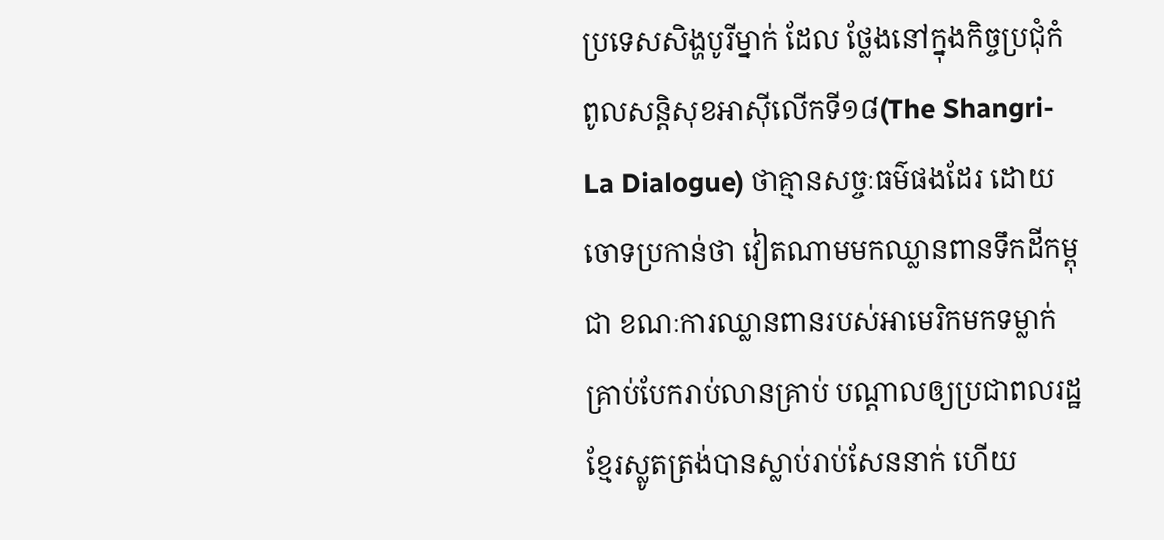ប្រទេសសិង្ហបូរីម្នាក់ ដែល ថ្លែងនៅក្នុងកិច្ចប្រជុំកំពូលសន្តិសុខអាស៊ីលើកទី១៨(The Shangri-La Dialogue) ថាគ្មានសច្ចៈធម៌ផងដែរ ដោយចោទប្រកាន់ថា វៀតណាមមកឈ្លានពានទឹកដីកម្ពុជា ខណៈការឈ្លានពានរបស់អាមេរិកមកទម្លាក់គ្រាប់បែករាប់លានគ្រាប់ បណ្តាលឲ្យប្រជាពលរដ្ឋខ្មែរស្លូតត្រង់បានស្លាប់រាប់សែននាក់ ហើយ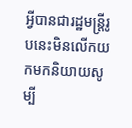អ្វីបានជារដ្ឋមន្រ្តីរូបនេះមិនលើកយកមកនិយាយសូម្បី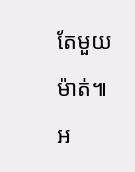តែមួយម៉ាត់៕
អ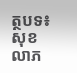ត្ថបទ៖ សុខ លាភ